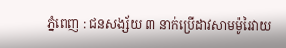ភ្នំពេញ : ជនសង្ស័យ ៣ នាក់ប្រើដាវសាមម៉ូរៃវាយ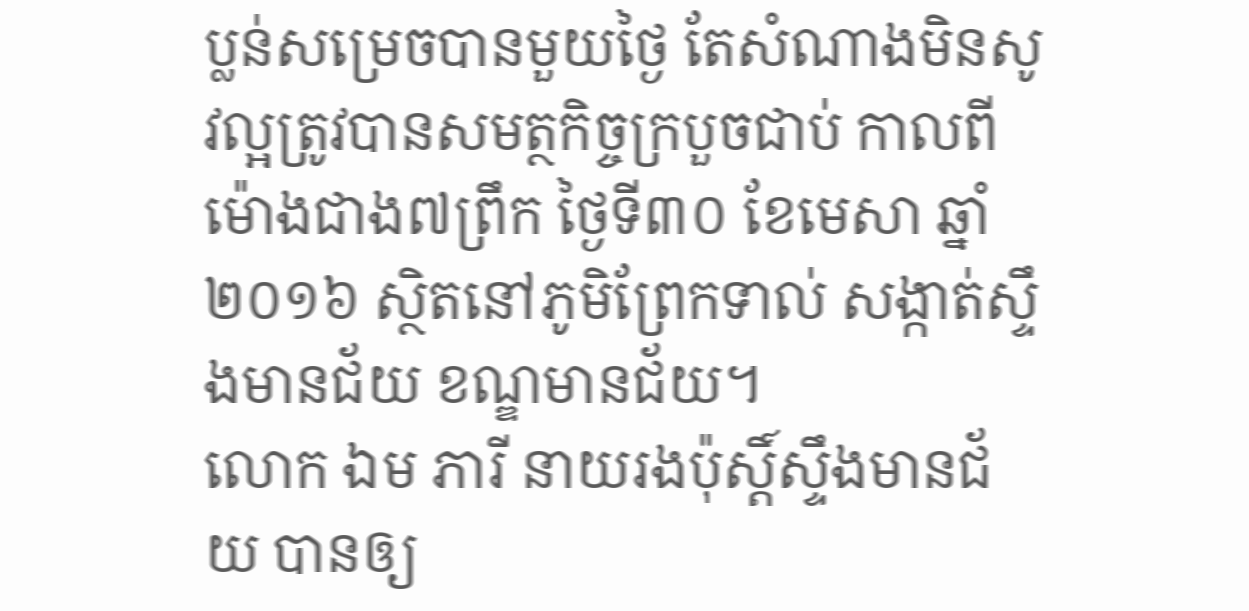ប្លន់សម្រេចបានមួយថ្ងៃ តែសំណាងមិនសូវល្អត្រូវបានសមត្ថកិច្ចក្របួចជាប់ កាលពីម៉ោងជាង៧ព្រឹក ថ្ងៃទី៣០ ខែមេសា ឆ្នាំ២០១៦ ស្ថិតនៅភូមិព្រែកទាល់ សង្កាត់ស្ទឹងមានជ័យ ខណ្ឌមានជ័យ។
លោក ឯម ភារី នាយរងប៉ុស្ដិ៍ស្ទឹងមានជ័យ បានឲ្យ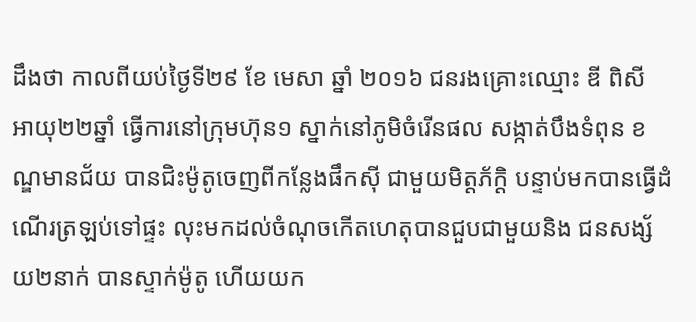ដឹងថា កាលពីយប់ថ្ងៃទី២៩ ខែ មេសា ឆ្នាំ ២០១៦ ជនរងគ្រោះឈ្មោះ ឌី ពិសី អាយុ២២ឆ្នាំ ធ្វើការនៅក្រុមហ៊ុន១ ស្នាក់នៅភូមិចំរើនផល សង្កាត់បឹងទំពុន ខណ្ឌមានជ័យ បានជិះម៉ូតូចេញពីកន្លែងផឹកស៊ី ជាមួយមិត្ដភ័ក្ដិ បន្ទាប់មកបានធ្វើដំណើរត្រឡប់ទៅផ្ទះ លុះមកដល់ចំណុចកើតហេតុបានជួបជាមួយនិង ជនសង្ស័យ២នាក់ បានស្ទាក់ម៉ូតូ ហើយយក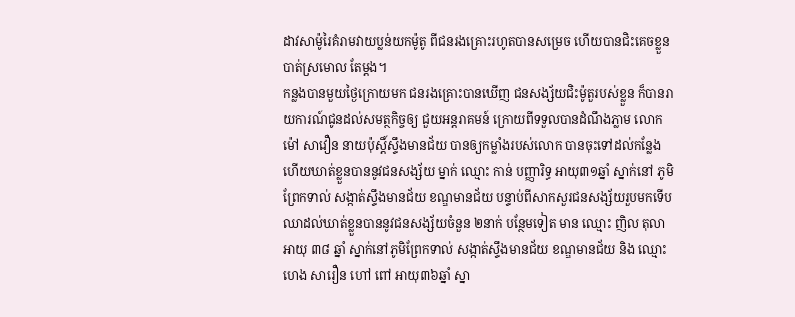ដាវសាម៉ូរៃគំរាមវាយប្លន់យកម៉ូតូ ពីជនរងគ្រោះរហូតបានសម្រេច ហើយបានជិះគេចខ្លួន បាត់ស្រមោល តែម្ដង។
កន្លងបានមួយថ្ងៃក្រោយមក ជនរងគ្រោះបានឃើញ ជនសង្ស័យជិះម៉ូតួរបស់ខ្លួន ក៏បានរាយការណ៍ជូនដល់សមត្ថកិច្ចឲ្យ ជួយអន្ដរាគមន៍ ក្រោយពីទទួលបានដំណឹងភ្លាម លោក ម៉ៅ សាវឿន នាយប៉ុស្ដិ៍ស្ទឹងមានជ័យ បានឲ្យកម្លាំងរបស់លោក បានចុះទៅដល់កន្លែង ហើយឃាត់ខ្លួនបាននូវជនសង្ស័យ ម្នាក់ ឈ្មោះ កាន់ បញ្ញារិទ្ធ អាយុ៣១ឆ្នាំ ស្នាក់នៅ ភូមិព្រែកទាល់ សង្កាត់ស្ទឹងមានជ័យ ខណ្ឌមានជ័យ បន្ទាប់ពីសាកសួរជនសង្ស័យរួបមកទើបឈាដល់ឃាត់ខ្លួនបាននូវជនសង្ស័យចំនួន ២នាក់ បន្ថែមទៀត មាន ឈ្មោះ ញិល តុលា អាយុ ៣៨ ឆ្នាំ ស្នាក់នៅភូមិព្រែកទាល់ សង្កាត់ស្ទឹងមានជ័យ ខណ្ឌមានជ័យ និង ឈ្មោះ ហេង សារឿន ហៅ ពៅ អាយុ៣៦ឆ្នាំ ស្នា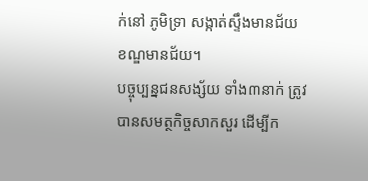ក់នៅ ភូមិទ្រា សង្កាត់ស្ទឹងមានជ័យ ខណ្ឌមានជ័យ។
បច្ចុប្បន្នជនសង្ស័យ ទាំង៣នាក់ ត្រូវបានសមត្ថកិច្ចសាកសួរ ដើម្បីក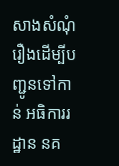សាងសំណុំរឿងដើម្បីបញ្ជូនទៅកាន់ អធិការរដ្ឋាន នគ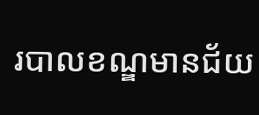របាលខណ្ឌមានជ័យ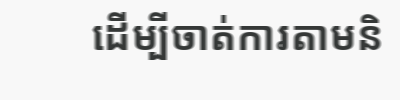ដើម្បីចាត់ការតាមនិ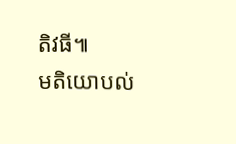តិវធី៕
មតិយោបល់